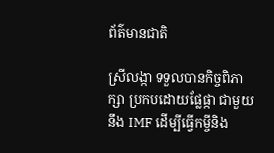ព័ត៌មានជាតិ

ស្រីលង្កា ទទួលបានកិច្ចពិភាក្សា ប្រកបដោយផ្លែផ្កា ជាមួយនឹង IMF ដើម្បីធ្វើកម្ចីនិង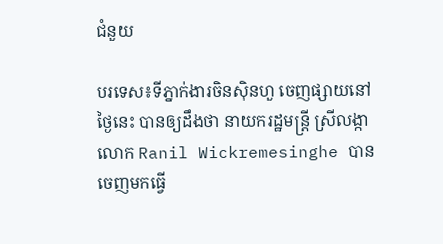ជំនួយ

បរទេស៖ទីភ្នាក់ងារចិនស៊ិនហួ ចេញផ្សាយនៅថ្ងៃនេះ បានឲ្យដឹងថា នាយករដ្ឋមន្ត្រី ស្រីលង្កា លោក Ranil Wickremesinghe បានចេញមកធ្វើ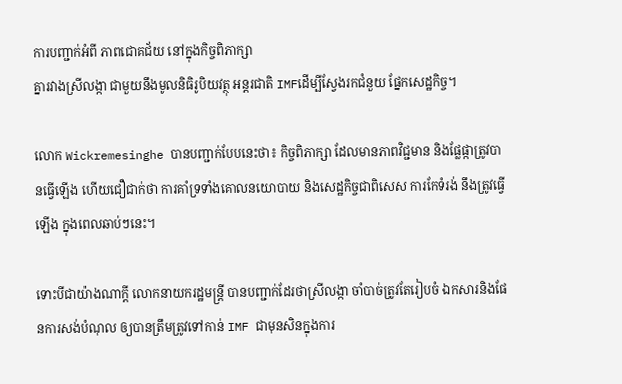ការបញ្ជាក់អំពី ភាពជោគជ័យ នៅក្នុងកិច្ចពិភាក្សា
គ្នារវាងស្រីលង្កា ជាមួយនឹងមូលនិធិរូបិយវត្ថុ អន្តរជាតិ IMFដើម្បីស្វែងរកជំនួយ ផ្នែកសេដ្ឋកិច្ច។

លោក Wickremesinghe បានបញ្ជាក់បែបនេះថា៖ កិច្ចពិភាក្សា ដែលមានភាពវិជ្ជមាន និងផ្លែផ្កាត្រូវបានធ្វើឡើង ហើយជឿជាក់ថា ការគាំទ្រទាំងគោលនយោបាយ និងសេដ្ឋកិច្ចជាពិសេស ការកែទំរង់ នឹងត្រូវធ្វើឡើង ក្នុងពេលឆាប់ៗនេះ។

ទោះបីជាយ៉ាងណាក្តី លោកនាយករដ្ឋមន្ត្រី បានបញ្ជាក់ដែរថាស្រីលង្កា ចាំបាច់ត្រូវតែរៀបចំ ឯកសារនិងផែនការសង់បំណុល ឲ្យបានត្រឹមត្រូវទៅកាន់ IMF ជាមុនសិនក្នុងការ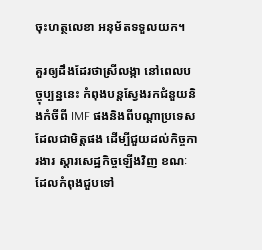ចុះហត្ថលេខា អនុម័តទទួលយក។

គួរឲ្យដឹងដែរថាស្រីលង្កា នៅពេលបច្ចុប្បន្ននេះ កំពុងបន្តស្វែងរកជំនួយនិងកំចីពី IMF ផងនិងពីបណ្តាប្រទេសដែលជាមិត្តផង ដើម្បីជួយដល់កិច្ចការងារ ស្តារសេដ្ឋកិច្ចឡើងវិញ ខណៈដែលកំពុងជួបទៅ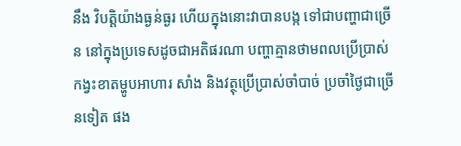នឹង វិបត្តិយ៉ាងធ្ងន់ធ្ងរ ហើយក្នុងនោះវាបានបង្ក ទៅជាបញ្ហាជាច្រើន នៅក្នុងប្រទេសដូចជាអតិផរណា បញ្ហាគ្មានថាមពលប្រើប្រាស់ កង្វះខាតម្ហូបអាហារ សាំង និងវត្ថុប្រើប្រាស់ចាំបាច់ ប្រចាំថ្ងៃជាច្រើនទៀត ផង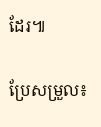ដែរ៕

ប្រែសម្រួល៖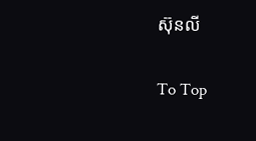ស៊ុនលី

To Top